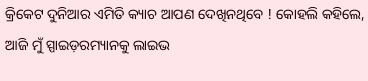କ୍ରିକେଟ ଦୁନିଆର ଏମିତି କ୍ୟାଚ ଆପଣ ଦେଖିନଥିବେ ! କୋହଲି କହିଲେ, ଆଜି ମୁଁ ସ୍ପାଇଡ଼ରମ୍ୟାନକୁ ଲାଇଭ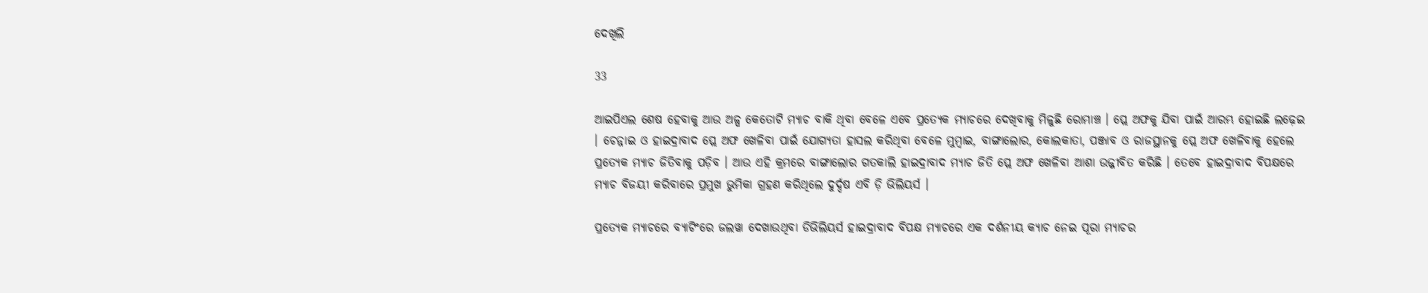ଦେଖିଲି

33

ଆଇପିଏଲ ଶେଷ ହେବାକୁ ଆଉ ଅଳ୍ପ କେତୋଟି ମ୍ୟାଚ ବାକି ଥିବା ବେଳେ ଏବେ ପ୍ରତ୍ୟେକ ମ୍ୟାଚରେ ଦେଖିବାକୁ ମିଳୁଛି ରୋମାଞ୍ଚ । ପ୍ଲେ ଅଫକୁ ଯିବା ପାଇଁ ଆରମ୍ଭ ହୋଇଛି ଲଢ଼େଇ । ଚେନ୍ନାଇ ଓ ହାଇଦ୍ରାବାଦ ପ୍ଲେ ଅଫ ଖେଳିବା ପାଇଁ ଯୋଗ୍ୟତା ହାସଲ କରିଥିବା ବେଳେ ମୁମ୍ବାଇ, ବାଙ୍ଗାଲୋର, କୋଲକାତା, ପଞ୍ଜାବ ଓ ରାଜସ୍ଥାନକୁ ପ୍ଲେ ଅଫ ଖେଳିବାକୁ ହେଲେ ପ୍ରତ୍ୟେକ ମ୍ୟାଚ ଜିତିବାକୁ ପଡ଼ିବ । ଆଉ ଏହି କ୍ରମରେ ବାଙ୍ଗାଲୋର ଗତକାଲି ହାଇଦ୍ରାବାଦ ମ୍ୟାଚ ଜିତି ପ୍ଲେ ଅଫ ଖେଳିବା ଆଶା ଉଜ୍ଜୀବିତ କରିଛି । ତେବେ ହାଇଦ୍ରାବାଦ ବିପକ୍ଷରେ ମ୍ୟାଚ ବିଜୟୀ କରିବାରେ ପ୍ରମୁଖ ଭୁମିକା ଗ୍ରହଣ କରିଥିଲେ ଦୁର୍ଦ୍ଦଷ ଏବି ଡ଼ି ଭିଲିୟର୍ସ ।

ପ୍ରତ୍ୟେକ ମ୍ୟାଚରେ ବ୍ୟାଟିଂରେ ଜଲୱା ଦେଖାଉଥିବା ଡିଭିଲିୟର୍ସ ହାଇଦ୍ରାବାଦ ବିପକ୍ଷ ମ୍ୟାଚରେ ଏକ ଦର୍ଶନୀୟ କ୍ୟାଚ ନେଇ ପୂରା ମ୍ୟାଚର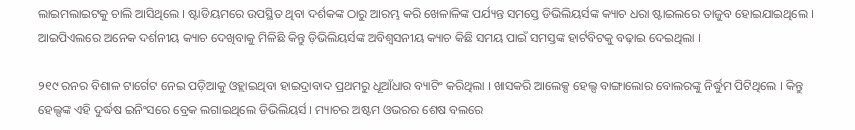ଲାଇମଲାଇଟକୁ ଚାଲି ଆସିଥିଲେ । ଷ୍ଟାଡିୟମରେ ଉପସ୍ଥିତ ଥିବା ଦର୍ଶକଙ୍କ ଠାରୁ ଆରମ୍ଭ କରି ଖେଳାଳିଙ୍କ ପର୍ଯ୍ୟନ୍ତ ସମସ୍ତେ ଡିଭିଲିୟର୍ସଙ୍କ କ୍ୟାଚ ଧରା ଷ୍ଟାଇଲରେ ତାଜୁବ ହୋଇଯାଇଥିଲେ । ଆଇପିଏଲରେ ଅନେକ ଦର୍ଶନୀୟ କ୍ୟାଚ ଦେଖିବାକୁ ମିଳିଛି କିନ୍ତୁ ଡ଼ିଭିଲିୟର୍ସଙ୍କ ଅବିଶ୍ୱସନୀୟ କ୍ୟାଚ କିଛି ସମୟ ପାଇଁ ସମସ୍ତଙ୍କ ହାର୍ଟବିଟକୁ ବଢ଼ାଇ ଦେଇଥିଲା ।

୨୧୯ ରନର ବିଶାଳ ଟାର୍ଗେଟ ନେଇ ପଡ଼ିଆକୁ ଓହ୍ଲାଇଥିବା ହାଇଦ୍ରାବାଦ ପ୍ରଥମରୁ ଧୂଆଁଧାର ବ୍ୟାଟିଂ କରିଥିଲା । ଖାସକରି ଆଲେକ୍ସ ହେଲ୍ସ ବାଙ୍ଗାଲୋର ବୋଲରଙ୍କୁ ନିର୍ଦ୍ଧୁମ ପିଟିଥିଲେ । କିନ୍ତୁ ହେଲ୍ସଙ୍କ ଏହି ଦୁର୍ଦ୍ଧଷ ଇନିଂସରେ ବ୍ରେକ ଲଗାଇଥିଲେ ଡିଭିଲିୟର୍ସ । ମ୍ୟାଚର ଅଷ୍ଟମ ଓଭରର ଶେଷ ବଲରେ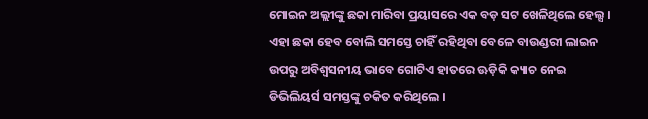ମୋଇନ ଅଲ୍ଲୀଙ୍କୁ ଛକା ମାରିବା ପ୍ରୟାସରେ ଏକ ବଡ଼ ସଟ ଖେଳିଥିଲେ ହେଲ୍ସ । ଏହା ଛକା ହେବ ବୋଲି ସମସ୍ତେ ଚାହିଁ ରହିଥିବା ବେଳେ ବାଉଣ୍ଡରୀ ଲାଇନ ଉପରୁ ଅବିଶ୍ୱସନୀୟ ଭାବେ ଗୋଟିଏ ହାତରେ ଊଡ଼ିକି କ୍ୟାଚ ନେଇ ଡିଭିଲିୟର୍ସ ସମସ୍ତଙ୍କୁ ଚକିତ କରିଥିଲେ ।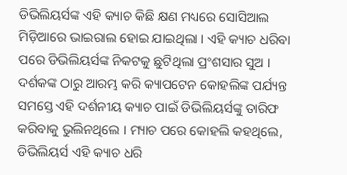ଡିଭିଲିୟର୍ସଙ୍କ ଏହି କ୍ୟାଚ କିଛି କ୍ଷଣ ମଧ୍ୟରେ ସୋସିଆଲ ମିଡ଼ିଆରେ ଭାଇରାଲ ହୋଇ ଯାଇଥିଲା । ଏହି କ୍ୟାଚ ଧରିବା ପରେ ଡିଭିଲିୟର୍ସଙ୍କ ନିକଟକୁ ଛୁଟିଥିଲା ପ୍ରଂଶସାର ସୁଅ । ଦର୍ଶକଙ୍କ ଠାରୁ ଆରମ୍ଭ କରି କ୍ୟାପଟେନ କୋହଲିଙ୍କ ପର୍ଯ୍ୟନ୍ତ ସମସ୍ତେ ଏହି ଦର୍ଶନୀୟ କ୍ୟାଚ ପାଇଁ ଡିଭିଲିୟର୍ସଙ୍କୁ ତାରିଫ କରିବାକୁ ଭୁଲିନଥିଲେ । ମ୍ୟାଚ ପରେ କୋହଲି କହଥିଲେ, ଡିଭିଲିୟର୍ସ ଏହି କ୍ୟାଚ ଧରି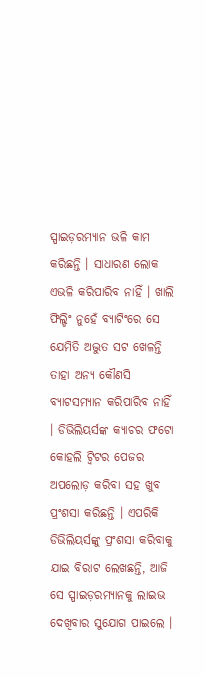ସ୍ପାଇଡ଼ରମ୍ୟାନ ଭଳି କାମ କରିଛନ୍ତି । ସାଧାରଣ ଲୋକ ଏଭଳି କରିପାରିବ ନାହିଁ । ଖାଲି ଫିଲ୍ଡିଂ ନୁହେଁ ବ୍ୟାଟିଂରେ ସେ ଯେମିତି ଅଦ୍ଭୁତ ସଟ ଖେଳନ୍ତି ତାହା ଅନ୍ୟ କୌଣସି ବ୍ୟାଟସମ୍ୟାନ କରିପାରିବ ନାହିଁ । ଡିଭିଲିୟର୍ସଙ୍କ କ୍ୟାଚର ଫଟୋ କୋହଲି ଟ୍ୱିଟର ପେଜର ଅପଲୋଡ଼ କରିବା ସହ ଖୁବ ପ୍ରଂଶସା କରିଛନ୍ତି । ଏପରିକି ଡିଭିଲିୟର୍ସଙ୍କୁ ପ୍ରଂଶସା କରିବାକୁ ଯାଇ ବିରାଟ ଲେଖଛନ୍ତି, ଆଜି ସେ ସ୍ପାଇଡ଼ରମ୍ୟାନକୁ ଲାଇଭ ଦେଖିବାର ସୁଯୋଗ ପାଇଲେ ।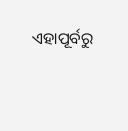ଏହାପୂର୍ବରୁ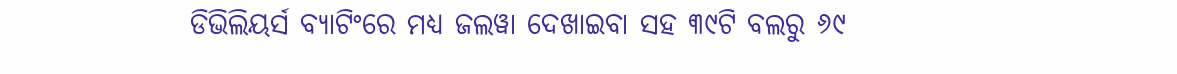ଡିଭିଲିୟର୍ସ ବ୍ୟାଟିଂରେ ମଧ୍ୟ ଜଲୱା ଦେଖାଇବା ସହ ୩୯ଟି ବଲରୁ ୬୯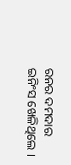ରନର ଦମଦାର ଇନିଂସ ଖେଳିଥିଲେ ।